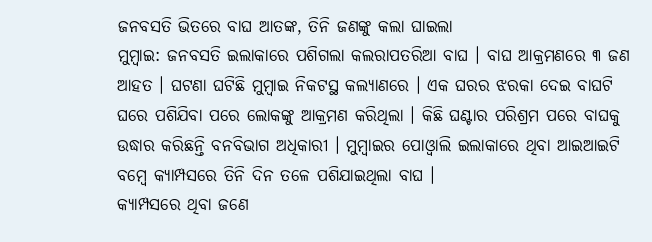ଜନବସତି ଭିତରେ ବାଘ ଆତଙ୍କ, ତିନି ଜଣଙ୍କୁ କଲା ଘାଇଲା
ମୁମ୍ବାଇ: ଜନବସତି ଇଲାକାରେ ପଶିଗଲା କଲରାପତରିଆ ବାଘ । ବାଘ ଆକ୍ରମଣରେ ୩ ଜଣ ଆହତ । ଘଟଣା ଘଟିଛି ମୁମ୍ବାଇ ନିକଟସ୍ଥ କଲ୍ୟାଣରେ । ଏକ ଘରର ଝରକା ଦେଇ ବାଘଟି ଘରେ ପଶିଯିବା ପରେ ଲୋକଙ୍କୁ ଆକ୍ରମଣ କରିଥିଲା । କିଛି ଘଣ୍ଟାର ପରିଶ୍ରମ ପରେ ବାଘକୁ ଉଦ୍ଧାର କରିଛନ୍ତି ବନବିଭାଗ ଅଧିକାରୀ । ମୁମ୍ବାଇର ପୋଓ୍ବାଲି ଇଲାକାରେ ଥିବା ଆଇଆଇଟି ବମ୍ବେ କ୍ୟାମ୍ପସରେ ତିନି ଦିନ ତଳେ ପଶିଯାଇଥିଲା ବାଘ ।
କ୍ୟାମ୍ପସରେ ଥିବା ଜଣେ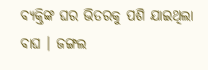ବ୍ୟକ୍ତିଙ୍କ ଘର ଭିତରକୁ ପଶି ଯାଇଥିଲା ବାଘ । ଜଙ୍ଗଲ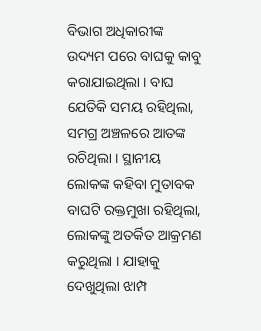ବିଭାଗ ଅଧିକାରୀଙ୍କ ଉଦ୍ୟମ ପରେ ବାଘକୁ କାବୁ କରାଯାଇଥିଲା । ବାଘ ଯେତିକି ସମୟ ରହିଥିଲା, ସମଗ୍ର ଅଞ୍ଚଳରେ ଆତଙ୍କ ରଚିଥିଲା । ସ୍ଥାନୀୟ ଲୋକଙ୍କ କହିବା ମୁତାବକ ବାଘଟି ରକ୍ତମୁଖା ରହିଥିଲା, ଲୋକଙ୍କୁ ଅତର୍କିତ ଆକ୍ରମଣ କରୁଥିଲା । ଯାହାକୁ ଦେଖୁଥିଲା ଝାମ୍ପ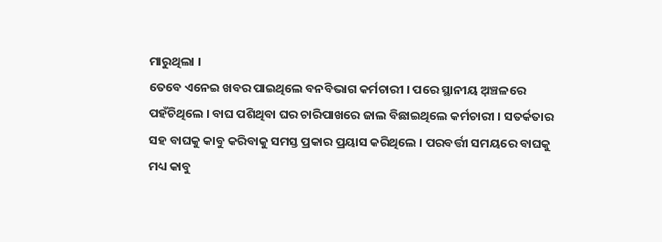ମାରୁଥିଲା ।
ତେବେ ଏନେଇ ଖବର ପାଇଥିଲେ ବନବିଭାଗ କର୍ମଚାରୀ । ପରେ ସ୍ଥାନୀୟ ଅ଼ଞ୍ଚଳରେ ପହଁଚିଥିଲେ । ବାଘ ପଶିଥିବା ଘର ଚାରିପାଖରେ ଜାଲ ବିଛାଇଥିଲେ କର୍ମଚାରୀ । ସତର୍କତାର ସହ ବାଘକୁ କାବୁ କରିବାକୁ ସମସ୍ତ ପ୍ରକାର ପ୍ରୟାସ କରିଥିଲେ । ପରବର୍ତ୍ତୀ ସମୟରେ ବାଘକୁ ମଧ୍ୟ କାବୁ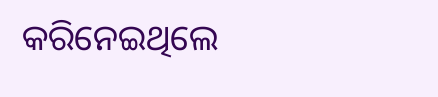କରିନେଇଥିଲେ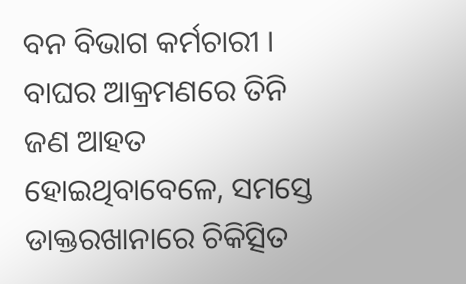ବନ ବିଭାଗ କର୍ମଚାରୀ । ବାଘର ଆକ୍ରମଣରେ ତିନି ଜଣ ଆହତ ହୋଇଥିବାବେଳେ, ସମସ୍ତେ ଡାକ୍ତରଖାନାରେ ଚିକିତ୍ସିତ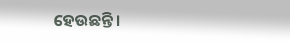ହେଉଛନ୍ତି ।